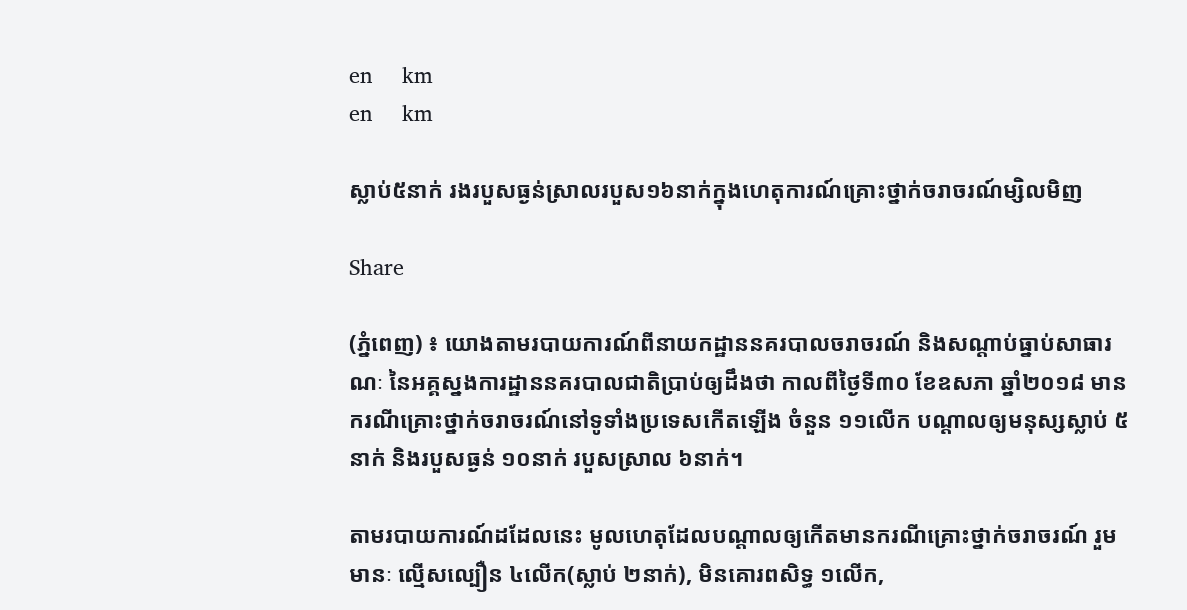en     km
en     km

ស្លាប់៥នាក់ រងរបួសធ្ងន់ស្រាលរបួស១៦នាក់ក្នុងហេតុការណ៍គ្រោះថ្នាក់ចរាចរណ៍ម្សិលមិញ

Share

(ភ្នំពេញ) ៖ យោងតាមរបាយការណ៍ពីនាយកដ្ឋាននគរបាលចរាចរណ៍ និងសណ្តាប់ធ្នាប់សាធារណៈ នៃអគ្គស្នងការដ្ឋាននគរបាលជាតិប្រាប់ឲ្យដឹងថា កាលពីថ្ងៃទី៣០ ខែឧសភា ឆ្នាំ២០១៨ មានករណីគ្រោះថ្នាក់ចរាចរណ៍នៅទូទាំងប្រទេសកើតឡើង ចំនួន ១១លើក បណ្តាលឲ្យមនុស្សស្លាប់ ៥នាក់ និងរបួសធ្ងន់ ១០នាក់ របួសស្រាល ៦នាក់។

តាមរបាយការណ៍ដដែលនេះ មូលហេតុដែលបណ្តាលឲ្យកើតមានករណីគ្រោះថ្នាក់ចរាចរណ៍ រួមមានៈ ល្មើសល្បឿន ៤លើក(ស្លាប់ ២នាក់), មិនគោរពសិទ្ធ ១លើក,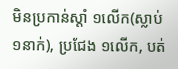មិនប្រកាន់ស្តាំ ១លើក(ស្លាប់ ១នាក់), ប្រជែង ១លើក, បត់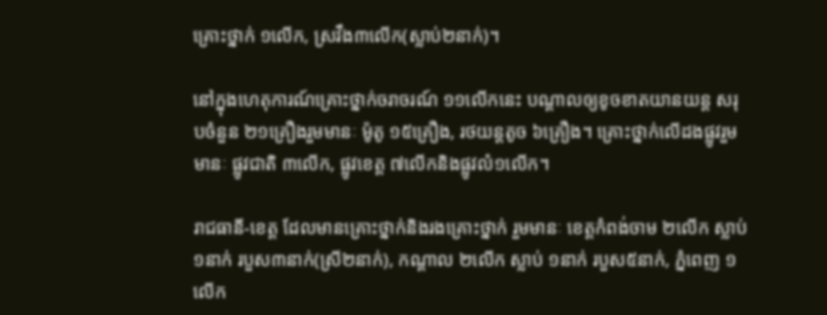គ្រោះថ្នាក់ ១លើក, ស្រវឹង៣លើក(ស្លាប់២នាក់)។

នៅក្នុងហេតុការណ៍គ្រោះថ្នាក់ចរាចរណ៍ ១១លើកនេះ បណ្តាលឲ្យខូចខាតយានយន្ត សរុបចំនួន ២១គ្រឿងរួមមានៈ ម៉ូតូ ១៥គ្រឿង, រថយន្តតូច ៦គ្រឿង។ គ្រោះថ្នាក់លើដងផ្លូវរួមមានៈ ផ្លូវជាតិ ៣លើក, ផ្លូវខេត្ត ៧លើកនិងផ្លូវលំ១លើក។

រាជធានី-ខេត្ត ដែលមានគ្រោះថ្នាក់និងរងគ្រោះថ្នាក់ រួមមានៈ ខេត្តកំពង់ចាម ២លើក ស្លាប់១នាក់ របួស៣នាក់(ស្រី២នាក់), កណ្តាល ២លើក ស្លាប់ ១នាក់ របួស៥នាក់, ភ្នំពេញ ១លើក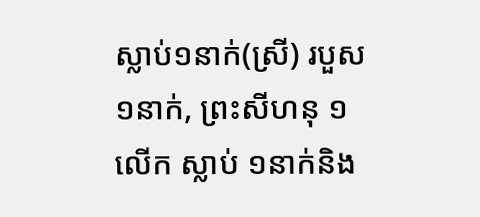ស្លាប់១នាក់(ស្រី) របួស១នាក់, ព្រះសីហនុ ១លើក ស្លាប់ ១នាក់និង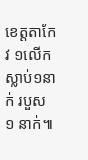ខេត្តតាកែវ ១លើក ស្លាប់១នាក់ របួស ១ នាក់៕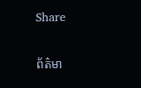Share

ព័ត៌មា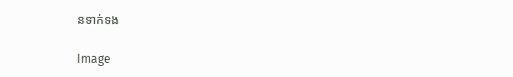នទាក់ទង

Image